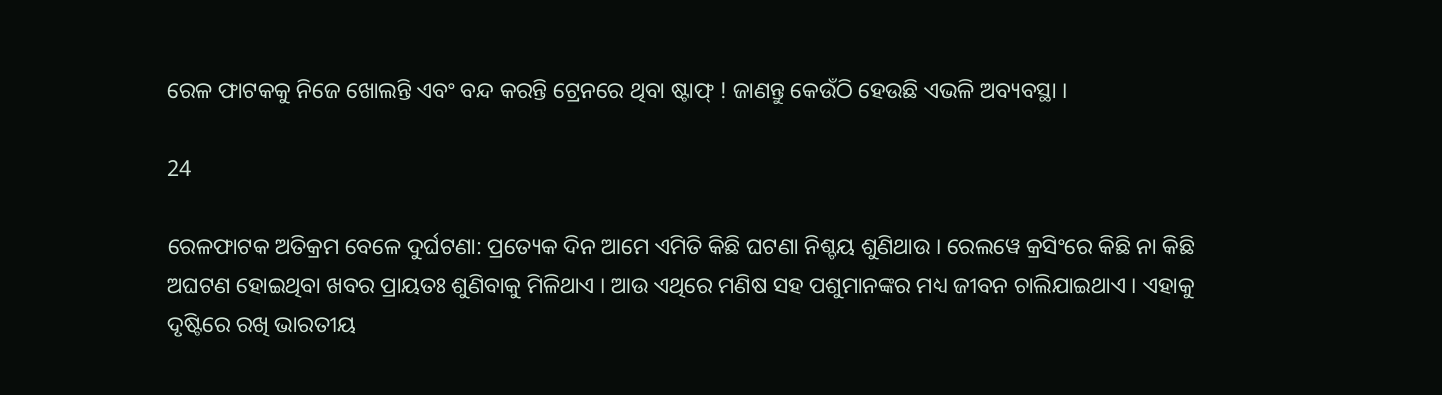ରେଳ ଫାଟକକୁ ନିଜେ ଖୋଲନ୍ତି ଏବଂ ବନ୍ଦ କରନ୍ତି ଟ୍ରେନରେ ଥିବା ଷ୍ଟାଫ୍ ! ଜାଣନ୍ତୁ କେଉଁଠି ହେଉଛି ଏଭଳି ଅବ୍ୟବସ୍ଥା ।

24

ରେଳଫାଟକ ଅତିକ୍ରମ ବେଳେ ଦୁର୍ଘଟଣା: ପ୍ରତ୍ୟେକ ଦିନ ଆମେ ଏମିତି କିଛି ଘଟଣା ନିଶ୍ଚୟ ଶୁଣିଥାଉ । ରେଲୱେ କ୍ରସିଂରେ କିଛି ନା କିଛି ଅଘଟଣ ହୋଇଥିବା ଖବର ପ୍ରାୟତଃ ଶୁଣିବାକୁ ମିଳିଥାଏ । ଆଉ ଏଥିରେ ମଣିଷ ସହ ପଶୁମାନଙ୍କର ମଧ୍ୟ ଜୀବନ ଚାଲିଯାଇଥାଏ । ଏହାକୁ ଦୃଷ୍ଟିରେ ରଖି ଭାରତୀୟ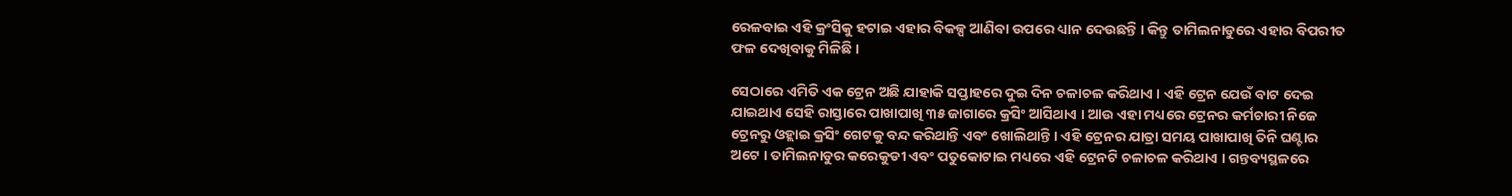ରେଳବାଇ ଏହି କ୍ରଂସିକୁ ହଟାଇ ଏହାର ବିକଳ୍ପ ଆଣିବା ଉପରେ ଧ୍ୟାନ ଦେଉଛନ୍ତି । କିନ୍ତୁ ତାମିଲନାଡୁରେ ଏହାର ବିପରୀତ ଫଳ ଦେଖିବାକୁ ମିଳିଛି ।

ସେଠାରେ ଏମିତି ଏକ ଟ୍ରେନ ଅଛି ଯାହାକି ସପ୍ତାହରେ ଦୁଇ ଦିନ ଚଳାଚଳ କରିଥାଏ । ଏହି ଟ୍ରେନ ଯେଉଁ ବାଟ ଦେଇ ଯାଇଥାଏ ସେହି ରାସ୍ତାରେ ପାଖାପାଖି ୩୫ ଜାଗାରେ କ୍ରସିଂ ଆସିଥାଏ । ଆଉ ଏହା ମଧ୍ୟରେ ଟ୍ରେନର କର୍ମଚାରୀ ନିଜେ ଟ୍ରେନରୁ ଓହ୍ଲାଇ କ୍ରସିଂ ଗେଟକୁ ବନ୍ଦ କରିଥାନ୍ତି ଏବଂ ଖୋଲିଥାନ୍ତି । ଏହି ଟ୍ରେନର ଯାତ୍ରା ସମୟ ପାଖାପାଖି ତିନି ଘଣ୍ଟାର ଅଟେ । ତାମିଲନାଡୁର କରେକୁଡୀ ଏବଂ ପତୁକୋଟାଇ ମଧ୍ୟରେ ଏହି ଟ୍ରେନଟି ଚଳାଚଳ କରିଥାଏ । ଗନ୍ତବ୍ୟସ୍ଥଳରେ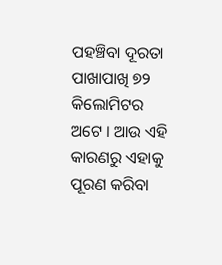ପହଞ୍ଚିବା ଦୂରତା ପାଖାପାଖି ୭୨ କିଲୋମିଟର ଅଟେ । ଆଉ ଏହି କାରଣରୁ ଏହାକୁ ପୂରଣ କରିବା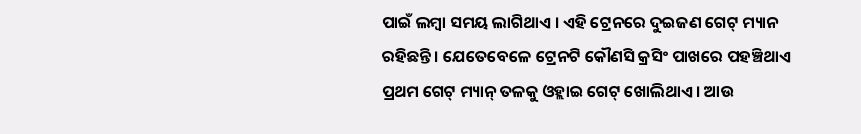ପାଇଁ ଲମ୍ବା ସମୟ ଲାଗିଥାଏ । ଏହି ଟ୍ରେନରେ ଦୁଇଜଣ ଗେଟ୍ ମ୍ୟାନ ରହିଛନ୍ତି । ଯେତେବେଳେ ଟ୍ରେନଟି କୌଣସି କ୍ରସିଂ ପାଖରେ ପହଞ୍ଚିଥାଏ ପ୍ରଥମ ଗେଟ୍ ମ୍ୟାନ୍ ତଳକୁ ଓହ୍ଲାଇ ଗେଟ୍ ଖୋଲିଥାଏ । ଆଉ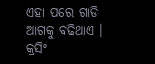ଏହା ପରେ ଗାଡି ଆଗକୁ ବଢିଥାଏ । କ୍ରସିଂ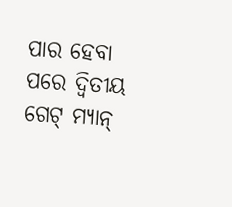ପାର ହେବା ପରେ ଦ୍ୱିତୀୟ ଗେଟ୍ ମ୍ୟାନ୍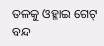ତଳକୁ ଓହ୍ଳାଇ ଗେଟ୍ ବନ୍ଦ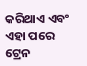କରିଥାଏ ଏବଂ ଏହା ପରେ ଟ୍ରେନ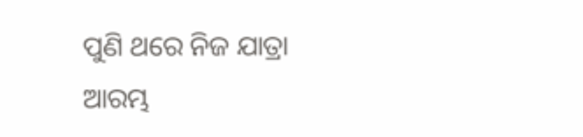ପୁଣି ଥରେ ନିଜ ଯାତ୍ରା ଆରମ୍ଭ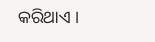କରିଥାଏ ।